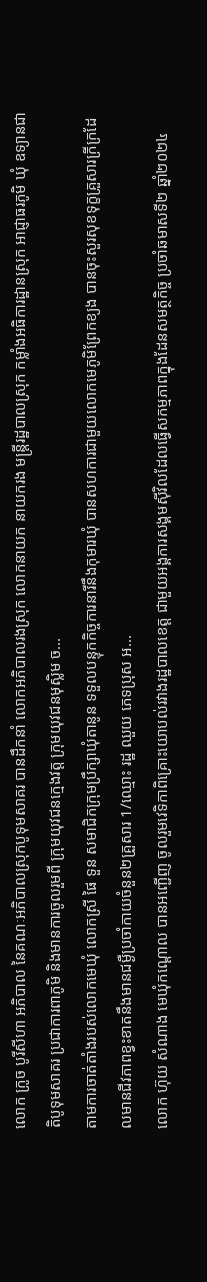លោក ក្រូច បូរីសីហា អភិបាល នៃគណៈអភិបាលស្រុកបូទុមសាគរ បានដឹកនាំ លោកអភិបាលរងស្រុក លោកនាយក នាយករង មន្ត្រីរដ្ឋបាលស្រុក កម្លាំងអធិការដ្ឋានស្រុក អាជ្ញាធរភូមិ ឃុំ ឧទ្យានជាតិបូទុមសាគរ ប្រជាការពាភូមិ និងមានការចូលរួមពី ក្រុមយុវជនក្មេងវត្ត ក្រុមយុវជនមុស្លិម ច...
តាមការចាត់តាំងរបស់លោកមេឃុំ លោកស្រី ផៃ ទួន សមាជិកក្រុមប្រឹក្សាឃុំតានូន ទទួលបន្ទុកកិច្ចការនារីនឹងកុមារឃុំ បានសហការជាមួយលោកមេភូមិព្រែកខ្យង បានចុះសួរសុខទុក្ខគ្រួសារក្រីក្រដែលមានជីវភាពខ្វះខាតនឹងមានជម្ងឺប្រចាំកាយចំនួន២គ្រួសារ 1/ឈ្មោះ រដ្ឋ ឈួយ ភេទប្រុស អ...
លោក ហ៊ុយ សំណាង មេឃុំកណ្តោល បានអញ្ជើញ ចូលរួមវេទិកាពិគ្រោះយោបល់រវាងរដ្ឋបាលខេត្ត ជាមួយអង្គការសង្គមសុីវិលដែលធ្វើសកម្មភាពក្នុងដែនសមត្ថកិច្ច ប្រចាំឆមាសទី២ ឆ្នាំ២០២៤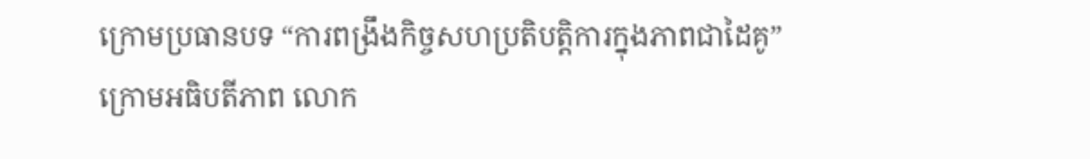ក្រោមប្រធានបទ “ការពង្រឹងកិច្ចសហប្រតិបត្តិការក្នុងភាពជាដៃគូ” ក្រោមអធិបតីភាព លោក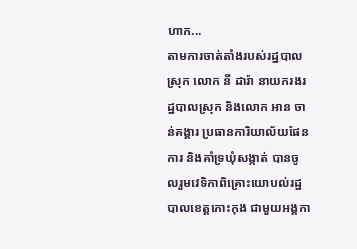ហាក...
តាមការចាត់តាំងរបស់រដ្ឋបាលស្រុក លោក នី ដារ៉ា នាយករងរដ្ឋបាលស្រុក និងលោក អាន ចាន់គង្គារ ប្រធានការិយាល័យផែនការ និងគាំទ្រឃុំសង្កាត់ បានចូលរួមវេទិកាពិគ្រោះយោបល់រដ្ឋបាលខេត្តកោះកុង ជាមួយអង្គកា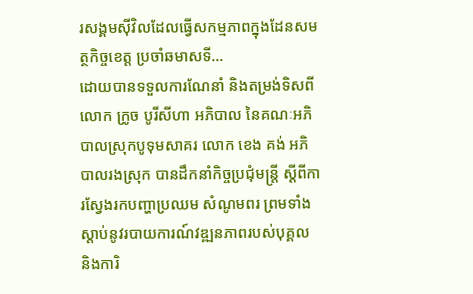រសង្គមសុីវិលដែលធ្វើសកម្មភាពក្នុងដែនសមត្ថកិច្ចខេត្ត ប្រចាំឆមាសទី...
ដោយបានទទួលការណែនាំ និងតម្រង់ទិសពីលោក ក្រូច បូរីសីហា អភិបាល នៃគណៈអភិបាលស្រុកបូទុមសាគរ លោក ខេង គង់ អភិបាលរងស្រុក បានដឹកនាំកិច្ចប្រជុំមន្រ្តី ស្តីពីការស្វែងរកបញ្ហាប្រឈម សំណូមពរ ព្រមទាំងស្តាប់នូវរបាយការណ៍វឌ្ឍនភាពរបស់បុគ្គល និងការិ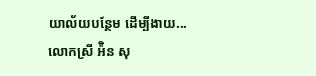យាល័យបន្ថែម ដើម្បីងាយ...
លោកស្រី អ៉ិន សុ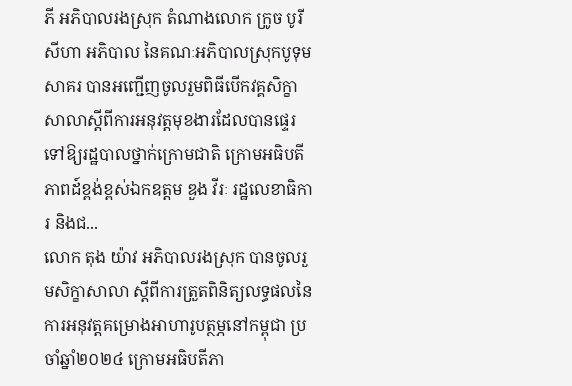ភី អភិបាលរងស្រុក តំណាងលោក ក្រូច បូរីសីហា អភិបាល នៃគណៈអភិបាលស្រុកបូទុមសាគរ បានអញ្ជើញចូលរួមពិធីបើកវគ្គសិក្ខាសាលាស្តីពីការអនុវត្តមុខងារដែលបានផ្ទេរទៅឱ្យរដ្ឋបាលថ្នាក់ក្រោមជាតិ ក្រោមអធិបតីភាពដ៍ខ្ពង់ខ្ពស់ឯកឧត្តម ឌួង វីរៈ រដ្ឋលេខាធិការ និងជ...
លោក តុង យ៉ាវ អភិបាលរងស្រុក បានចូលរួមសិក្ខាសាលា ស្តីពីការត្រួតពិនិត្យលទ្ធផលនៃការអនុវត្តគម្រោងអាហារូបត្ថម្ភនៅកម្ពុជា ប្រចាំឆ្នាំ២០២៤ ក្រោមអធិបតីភា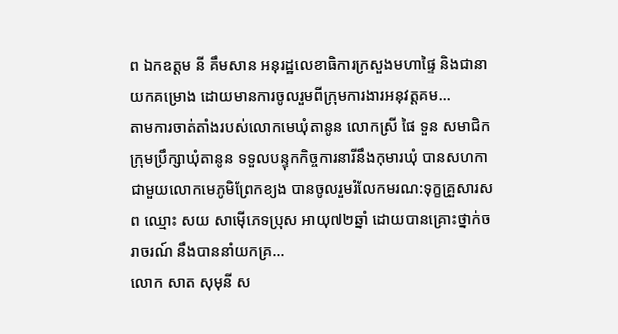ព ឯកឧត្តម នី គឹមសាន អនុរដ្ឋលេខាធិការក្រសួងមហាផ្ទៃ និងជានាយកគម្រោង ដោយមានការចូលរួមពីក្រុមការងារអនុវត្តគម...
តាមការចាត់តាំងរបស់លោកមេឃុំតានូន លោកស្រី ផៃ ទួន សមាជិកក្រុមប្រឹក្សាឃុំតានូន ទទួលបន្ទុកកិច្ចការនារីនឹងកុមារឃុំ បានសហកាជាមួយលោកមេភូមិព្រែកខ្យង បានចូលរួមរំលែកមរណ:ទុក្ខគ្រួសារសព ឈ្មោះ សយ សាម៉ើភេទប្រុស អាយុ៧២ឆ្នាំ ដោយបានគ្រោះថ្នាក់ចរាចរណ៍ នឹងបាននាំយកគ្រ...
លោក សាត សុមុនី ស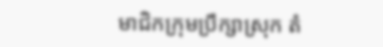មាជិកក្រុមប្រឹក្សាស្រុក តំ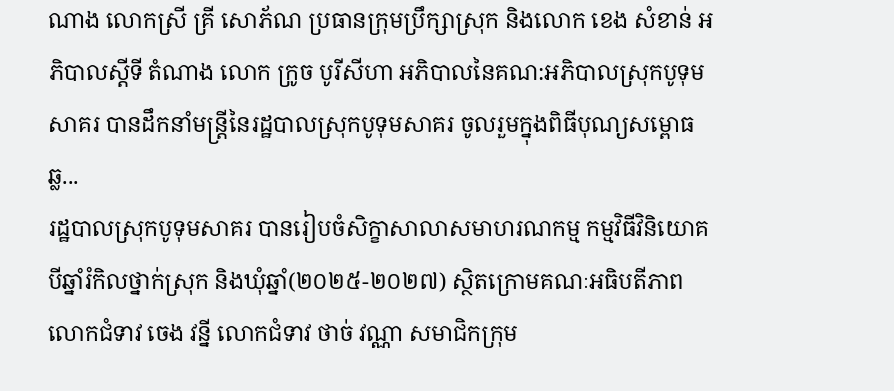ណាង លោកស្រី គ្រី សោភ័ណ ប្រធានក្រុមប្រឹក្សាស្រុក និងលោក ខេង សំខាន់ អភិបាលស្តីទី តំណាង លោក ក្រូច បូរីសីហា អភិបាលនៃគណ:អភិបាលស្រុកបូទុមសាគរ បានដឹកនាំមន្រ្តីនៃរដ្ឋបាលស្រុកបូទុមសាគរ ចូលរួមក្នុងពិធីបុណ្យសម្ពោធឆ្ល...
រដ្ឋបាលស្រុកបូទុមសាគរ បានរៀបចំសិក្ខាសាលាសមាហរណកម្ម កម្មវិធីវិនិយោគបីឆ្នាំរំកិលថ្នាក់ស្រុក និងឃុំឆ្នាំ(២០២៥-២០២៧) ស្ថិតក្រោមគណៈអធិបតីភាព លោកជំទាវ ចេង វន្នី លោកជំទាវ ថាច់ វណ្ណា សមាជិកក្រុម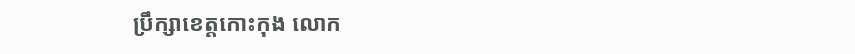ប្រឹក្សាខេត្តកោះកុង លោក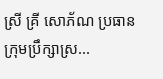ស្រី គ្រី សោភ័ណ ប្រធានក្រុមប្រឹក្សាស្រ...